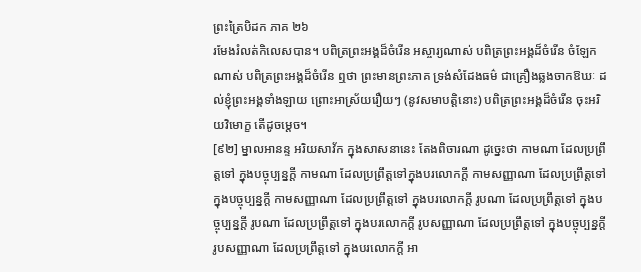ព្រះត្រៃបិដក ភាគ ២៦
រមែងរំលត់កិលេសបាន។ បពិត្រព្រះអង្គដ៏ចំរើន អស្ចារ្យណាស់ បពិត្រព្រះអង្គដ៏ចំរើន ចំឡែកណាស់ បពិត្រព្រះអង្គដ៏ចំរើន ឮថា ព្រះមានព្រះភាគ ទ្រង់សំដែងធម៌ ជាគ្រឿងឆ្លងចាកឱឃៈ ដល់ខ្ញុំព្រះអង្គទាំងឡាយ ព្រោះអាស្រ័យរឿយៗ (នូវសមាបត្តិនោះ) បពិត្រព្រះអង្គដ៏ចំរើន ចុះអរិយវិមោក្ខ តើដូចម្តេច។
[៩២] ម្នាលអានន្ទ អរិយសាវ័ក ក្នុងសាសនានេះ តែងពិចារណា ដូច្នេះថា កាមណា ដែលប្រព្រឹត្តទៅ ក្នុងបច្ចុប្បន្នក្តី កាមណា ដែលប្រព្រឹត្តទៅក្នុងបរលោកក្តី កាមសញ្ញាណា ដែលប្រព្រឹត្តទៅ ក្នុងបច្ចុប្បន្នក្តី កាមសញ្ញាណា ដែលប្រព្រឹត្តទៅ ក្នុងបរលោកក្តី រូបណា ដែលប្រព្រឹត្តទៅ ក្នុងបច្ចុប្បន្នក្តី រូបណា ដែលប្រព្រឹត្តទៅ ក្នុងបរលោកក្តី រូបសញ្ញាណា ដែលប្រព្រឹត្តទៅ ក្នុងបច្ចុប្បន្នក្តី រូបសញ្ញាណា ដែលប្រព្រឹត្តទៅ ក្នុងបរលោកក្តី អា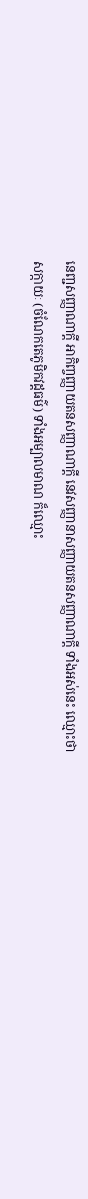នេញ្ជសញ្ញាណាក្តី អាកិញ្ចញ្ញាយតនសញ្ញាណាក្តី នេវសញ្ញានាសញ្ញាយតនសញ្ញាណាក្តី ទាំងអស់នេះ ឈ្មោះថា សក្កាយៈ (ចំណែកតេភូមិកវដ្តធម៌) ទាំងអម្បាលមាណ ក៏ឈ្មោះ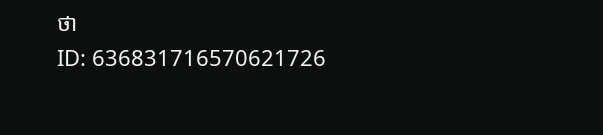ថា
ID: 636831716570621726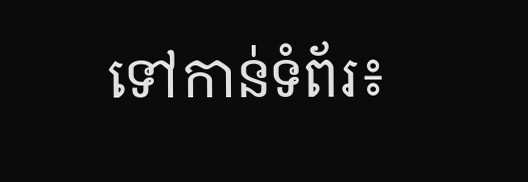ទៅកាន់ទំព័រ៖